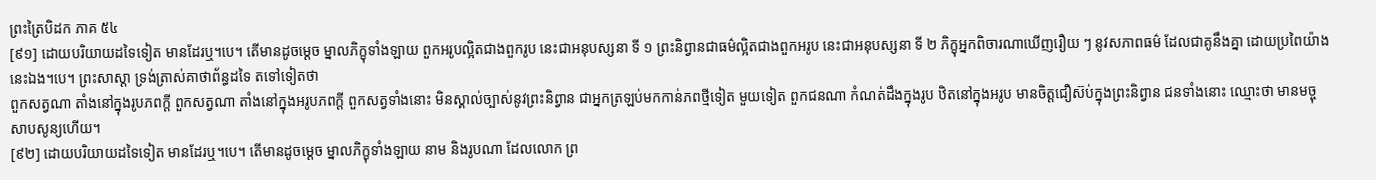ព្រះត្រៃបិដក ភាគ ៥៤
[៩១] ដោយបរិយាយដទៃទៀត មានដែរឬ។បេ។ តើមានដូចម្តេច ម្នាលភិក្ខុទាំងឡាយ ពួកអរូបល្អិតជាងពួករូប នេះជាអនុបស្សនា ទី ១ ព្រះនិព្វានជាធម៌ល្អិតជាងពួកអរូប នេះជាអនុបស្សនា ទី ២ ភិក្ខុអ្នកពិចារណាឃើញរឿយ ៗ នូវសភាពធម៌ ដែលជាគូនឹងគ្នា ដោយប្រពៃយ៉ាងនេះឯង។បេ។ ព្រះសាស្តា ទ្រង់ត្រាស់គាថាព័ន្ធដទៃ តទៅទៀតថា
ពួកសត្វណា តាំងនៅក្នុងរូបភពក្តី ពួកសត្វណា តាំងនៅក្នុងអរូបភពក្តី ពួកសត្វទាំងនោះ មិនស្គាល់ច្បាស់នូវព្រះនិព្វាន ជាអ្នកត្រឡប់មកកាន់ភពថ្មីទៀត មួយទៀត ពួកជនណា កំណត់ដឹងក្នុងរូប ឋិតនៅក្នុងអរូប មានចិត្តជឿស៊ប់ក្នុងព្រះនិព្វាន ជនទាំងនោះ ឈ្មោះថា មានមច្ចុសាបសូន្យហើយ។
[៩២] ដោយបរិយាយដទៃទៀត មានដែរឬ។បេ។ តើមានដូចម្តេច ម្នាលភិក្ខុទាំងឡាយ នាម និងរូបណា ដែលលោក ព្រ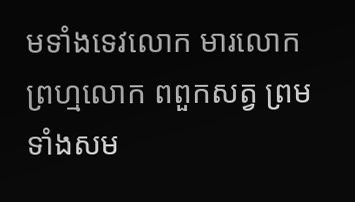មទាំងទេវលោក មារលោក ព្រហ្មលោក ពពួកសត្វ ព្រមទាំងសម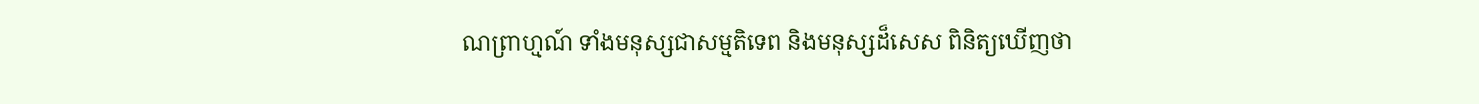ណព្រាហ្មណ៍ ទាំងមនុស្សជាសម្មតិទេព និងមនុស្សដ៏សេស ពិនិត្យឃើញថា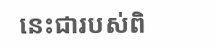នេះជារបស់ពិ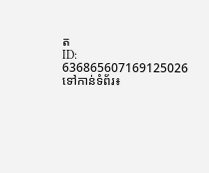ត
ID: 636865607169125026
ទៅកាន់ទំព័រ៖